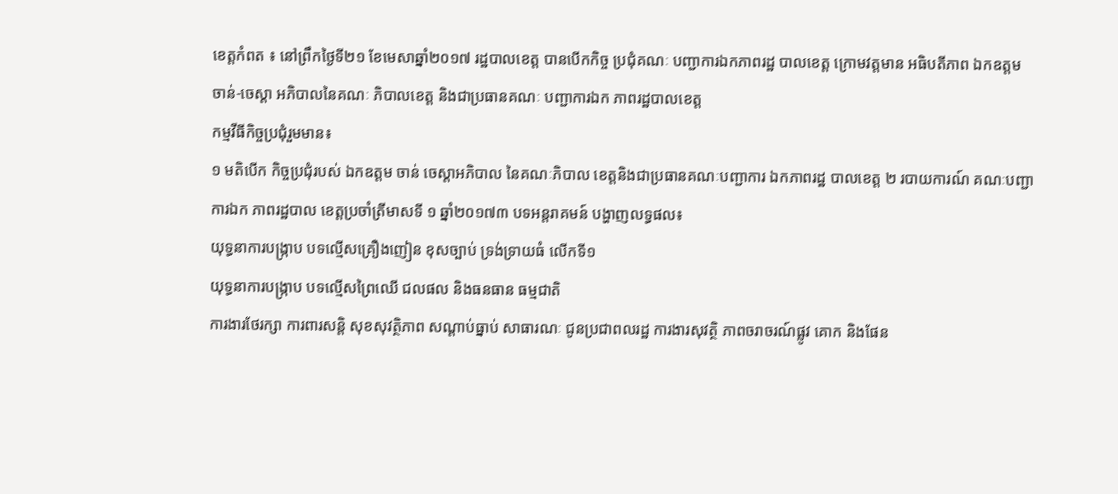ខេត្តកំពត ៖ នៅព្រឹកថ្ងៃទី២១ ខែមេសាឆ្នាំ២០១៧ រដ្ឋបាលខេត្ត បានបើកកិច្ច ប្រជុំគណៈ បញ្ជាការឯកភាពរដ្ឋ បាលខេត្ត ក្រោមវត្តមាន អធិបតីភាព ឯកឧត្ដម
ចាន់-ចេស្ដា អភិបាលនៃគណៈ ភិបាលខេត្ត និងជាប្រធានគណៈ បញ្ជាការឯក ភាពរដ្ឋបាលខេត្ត
កម្មវីធីកិច្ចប្រជុំរួមមាន៖
១ មតិបើក កិច្ចប្រជុំរបស់ ឯកឧត្ដម ចាន់ ចេស្ដាអភិបាល នៃគណៈភិបាល ខេត្តនិងជាប្រធានគណៈបញ្ជាការ ឯកភាពរដ្ឋ បាលខេត្ត ២ របាយការណ៍ គណៈបញ្ជាការឯក ភាពរដ្ឋបាល ខេត្តប្រចាំត្រីមាសទី ១ ឆ្នាំ២០១៧៣ បទអន្តរាគមន៍ បង្ហាញលទ្ធផល៖
យុទ្ធនាការបង្ក្រាប បទល្មើសគ្រឿងញៀន ខុសច្បាប់ ទ្រង់ទ្រាយធំ លើកទី១
យុទ្ធនាការបង្ក្រាប បទល្មើសព្រៃឈើ ជលផល និងធនធាន ធម្មជាតិ
ការងារថែរក្សា ការពារសន្តិ សុខសុវត្ថិភាព សណ្ដាប់ធ្នាប់ សាធារណៈ ជូនប្រជាពលរដ្ឋ ការងារសុវត្ថិ ភាពចរាចរណ៍ផ្លូវ គោក និងផែន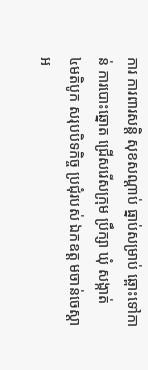ការ ការពារសន្តិ សុខសណ្ដាប់ ធ្នាប់សម្រាប់ ឆ្ពោះទៅកាន់ ការបោះឆ្នោត ជ្រើសរើសក្រុម ប្រឹក្សា ឃុំ សង្កាត់
៤មតិបូក សរុបបិទកិច្ច ប្រជុំរបស់ ឯកឧត្ដ មចាន់ចេស្ដា អ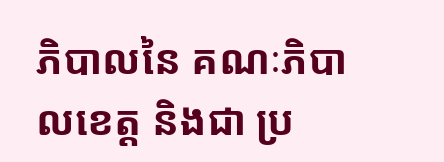ភិបាលនៃ គណៈភិបាលខេត្ត និងជា ប្រ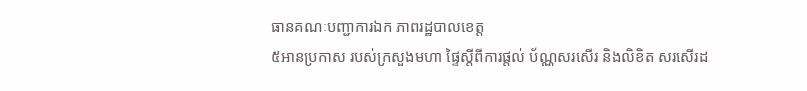ធានគណៈបញ្ជាការឯក ភាពរដ្ឋបាលខេត្ត
៥អានប្រកាស របស់ក្រសួងមហា ផ្ទៃស្ដីពីការផ្ដល់ ប័ណ្ណសរសើរ និងលិខិត សរសើរដ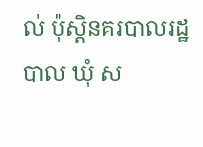ល់ ប៉ុស្តិនគរបាលរដ្ឋបាល ឃុំ ស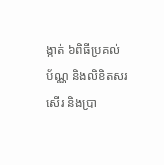ង្កាត់ ៦ពិធីប្រគល់ប័ណ្ណ និងលិខិតសរសើរ និងប្រា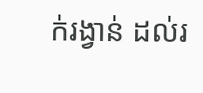ក់រង្វាន់ ដល់រ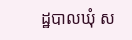ដ្ឋបាលឃុំ ស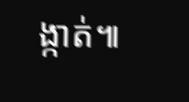ង្កាត់៕